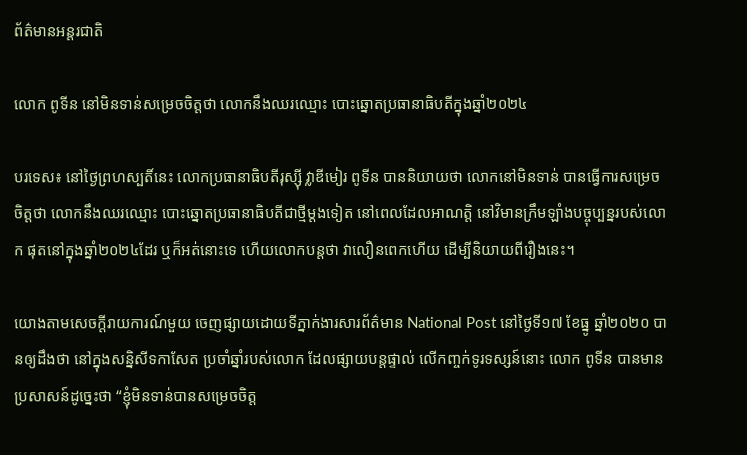ព័ត៌មានអន្តរជាតិ

លោក ពូទីន នៅមិនទាន់សម្រេចចិត្តថា លោកនឹងឈរឈ្មោះ បោះឆ្នោតប្រធានាធិបតីក្នុងឆ្នាំ២០២៤

បរទេស៖ នៅថ្ងៃព្រហស្បតិ៍នេះ លោកប្រធានាធិបតីរុស្ស៊ី វ្លាឌីមៀរ ពូទីន បាននិយាយថា លោកនៅមិនទាន់ បានធ្វើការសម្រេចចិត្តថា លោកនឹងឈរឈ្មោះ បោះឆ្នោតប្រធានាធិបតីជាថ្មីម្តងទៀត នៅពេលដែលអាណត្តិ នៅវិមានក្រឹមឡាំងបច្ចុប្បន្នរបស់លោក ផុតនៅក្នុងឆ្នាំ២០២៤ដែរ ឬក៏អត់នោះទេ ហើយលោកបន្តថា វាលឿនពេកហើយ ដើម្បីនិយាយពីរឿងនេះ។

យោងតាមសេចក្តីរាយការណ៍មួយ ចេញផ្សាយដោយទីភ្នាក់ងារសារព័ត៌មាន National Post នៅថ្ងៃទី១៧ ខែធ្នូ ឆ្នាំ២០២០ បានឲ្យដឹងថា នៅក្នុងសន្និសីទកាសែត ប្រចាំឆ្នាំរបស់លោក ដែលផ្សាយបន្តផ្ទាល់ លើកញ្ចក់ទូរទស្សន៍នោះ លោក ពូទីន បានមានប្រសាសន៍ដូច្នេះថា “ខ្ញុំមិនទាន់បានសម្រេចចិត្ត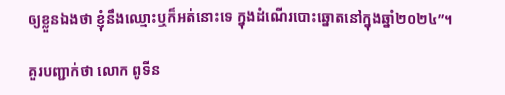ឲ្យខ្លួនឯងថា ខ្ញុំនឹងឈ្មោះឬក៏អត់នោះទេ ក្នុងដំណើរបោះឆ្នោតនៅក្នុងឆ្នាំ២០២៤”។

គួរបញ្ជាក់ថា លោក ពូទីន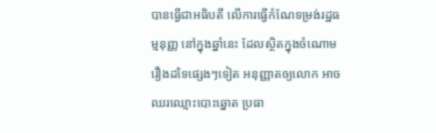បានធ្វើជាអធិបតី លើការធ្វើកំណែទម្រង់រដ្ឋធម្មនុញ្ញ នៅក្នុងឆ្នាំនេះ ដែលស្ថិតក្នុងចំណោមរឿងដទៃផ្សេងៗទៀត អនុញ្ញាតឲ្យលោក អាចឈរឈ្មោះបោះឆ្នោត ប្រធា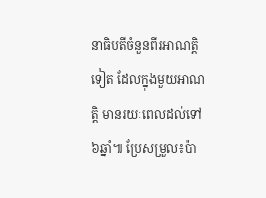នាធិបតីចំនួនពីរអាណត្តិទៀត ដែលក្នុងមួយអាណត្តិ មានរយៈពេលដល់ទៅ៦ឆ្នាំ៕ ប្រែសម្រួល៖ប៉ា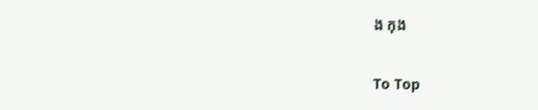ង កុង

To Top